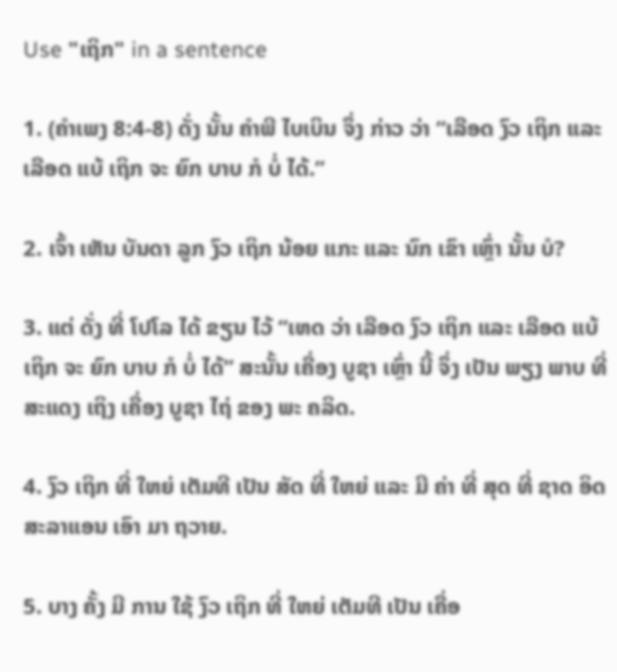Use "ເຖິກ" in a sentence

1. (ຄໍາເພງ 8:4-8) ດັ່ງ ນັ້ນ ຄໍາພີ ໄບເບິນ ຈຶ່ງ ກ່າວ ວ່າ “ເລືອດ ງົວ ເຖິກ ແລະ ເລືອດ ແບ້ ເຖິກ ຈະ ຍົກ ບາບ ກໍ ບໍ່ ໄດ້.”

2. ເຈົ້າ ເຫັນ ບັນດາ ລູກ ງົວ ເຖິກ ນ້ອຍ ແກະ ແລະ ນົກ ເຂົາ ເຫຼົ່າ ນັ້ນ ບໍ?

3. ແຕ່ ດັ່ງ ທີ່ ໂປໂລ ໄດ້ ຂຽນ ໄວ້ “ເຫດ ວ່າ ເລືອດ ງົວ ເຖິກ ແລະ ເລືອດ ແບ້ ເຖິກ ຈະ ຍົກ ບາບ ກໍ ບໍ່ ໄດ້” ສະນັ້ນ ເຄື່ອງ ບູຊາ ເຫຼົ່າ ນີ້ ຈຶ່ງ ເປັນ ພຽງ ພາບ ທີ່ ສະແດງ ເຖິງ ເຄື່ອງ ບູຊາ ໄຖ່ ຂອງ ພະ ຄລິດ.

4. ງົວ ເຖິກ ທີ່ ໃຫຍ່ ເຕັມທີ ເປັນ ສັດ ທີ່ ໃຫຍ່ ແລະ ມີ ຄ່າ ທີ່ ສຸດ ທີ່ ຊາດ ອິດສະລາແອນ ເອົາ ມາ ຖວາຍ.

5. ບາງ ຄັ້ງ ມີ ການ ໃຊ້ ງົວ ເຖິກ ທີ່ ໃຫຍ່ ເຕັມທີ ເປັນ ເຄື່ອ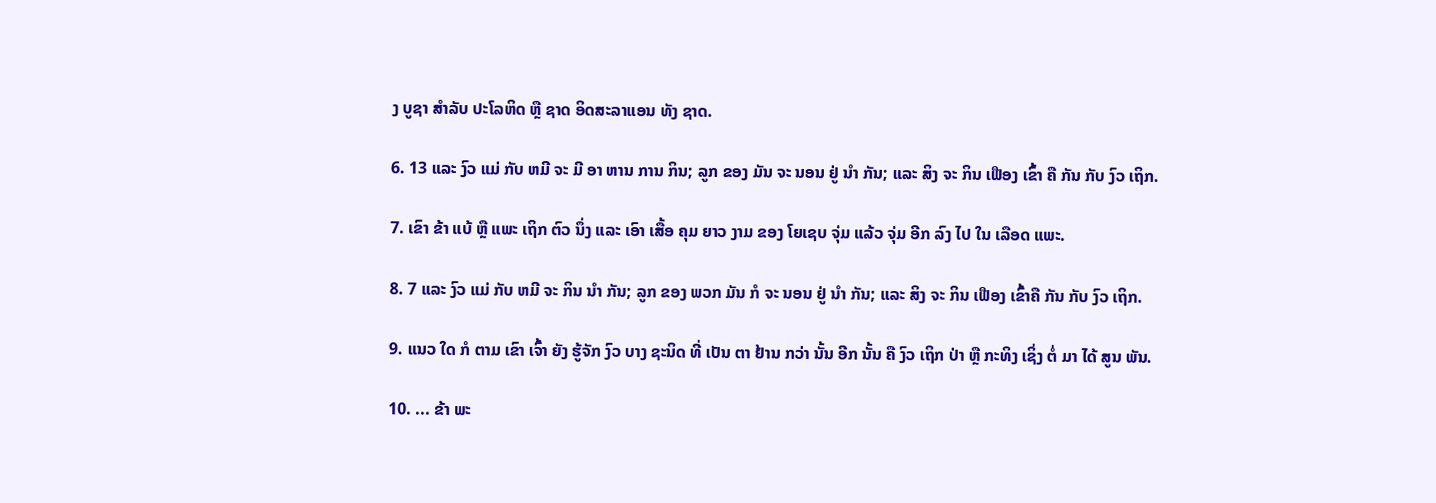ງ ບູຊາ ສໍາລັບ ປະໂລຫິດ ຫຼື ຊາດ ອິດສະລາແອນ ທັງ ຊາດ.

6. 13 ແລະ ງົວ ແມ່ ກັບ ຫມີ ຈະ ມີ ອາ ຫານ ການ ກິນ; ລູກ ຂອງ ມັນ ຈະ ນອນ ຢູ່ ນໍາ ກັນ; ແລະ ສິງ ຈະ ກິນ ເຟືອງ ເຂົ້າ ຄື ກັນ ກັບ ງົວ ເຖິກ.

7. ເຂົາ ຂ້າ ແບ້ ຫຼື ແພະ ເຖິກ ຕົວ ນຶ່ງ ແລະ ເອົາ ເສື້ອ ຄຸມ ຍາວ ງາມ ຂອງ ໂຍເຊບ ຈຸ່ມ ແລ້ວ ຈຸ່ມ ອີກ ລົງ ໄປ ໃນ ເລືອດ ແພະ.

8. 7 ແລະ ງົວ ແມ່ ກັບ ຫມີ ຈະ ກິນ ນໍາ ກັນ; ລູກ ຂອງ ພວກ ມັນ ກໍ ຈະ ນອນ ຢູ່ ນໍາ ກັນ; ແລະ ສິງ ຈະ ກິນ ເຟືອງ ເຂົ້າຄື ກັນ ກັບ ງົວ ເຖິກ.

9. ແນວ ໃດ ກໍ ຕາມ ເຂົາ ເຈົ້າ ຍັງ ຮູ້ຈັກ ງົວ ບາງ ຊະນິດ ທີ່ ເປັນ ຕາ ຢ້ານ ກວ່າ ນັ້ນ ອີກ ນັ້ນ ຄື ງົວ ເຖິກ ປ່າ ຫຼື ກະທິງ ເຊິ່ງ ຕໍ່ ມາ ໄດ້ ສູນ ພັນ.

10. ... ຂ້າ ພະ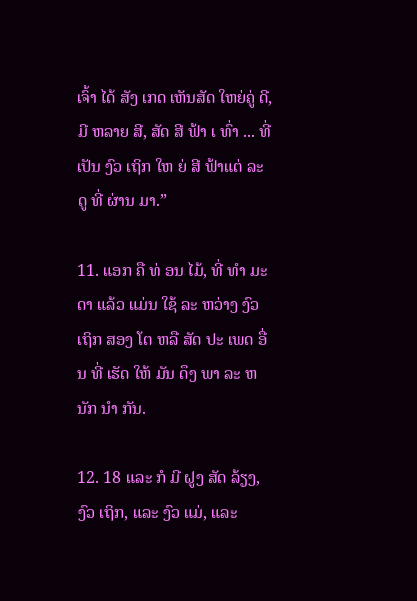ເຈົ້າ ໄດ້ ສັງ ເກດ ເຫັນສັດ ໃຫຍ່ຄູ່ ດີ, ມີ ຫລາຍ ສີ, ສັດ ສີ ຟ້າ ເ ທົ່າ ... ທີ່ ເປັນ ງົວ ເຖິກ ໃຫ ຍ່ ສີ ຟ້າແຕ່ ລະ ດູ ທີ່ ຜ່ານ ມາ.”

11. ແອກ ຄື ທ່ ອນ ໄມ້, ທີ່ ທໍາ ມະ ດາ ແລ້ວ ແມ່ນ ໃຊ້ ລະ ຫວ່າງ ງົວ ເຖິກ ສອງ ໂຕ ຫລື ສັດ ປະ ເພດ ອື່ນ ທີ່ ເຮັດ ໃຫ້ ມັນ ດຶງ ພາ ລະ ຫນັກ ນໍາ ກັນ.

12. 18 ແລະ ກໍ ມີ ຝູງ ສັດ ລ້ຽງ, ງົວ ເຖິກ, ແລະ ງົວ ແມ່, ແລະ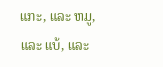ແກະ, ແລະ ຫມູ, ແລະ ແບ້, ແລະ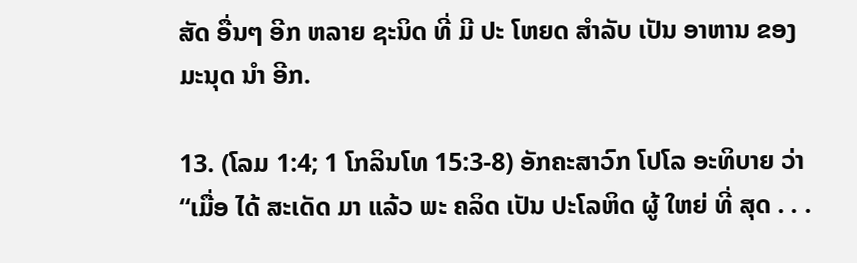ສັດ ອື່ນໆ ອີກ ຫລາຍ ຊະນິດ ທີ່ ມີ ປະ ໂຫຍດ ສໍາລັບ ເປັນ ອາຫານ ຂອງ ມະນຸດ ນໍາ ອີກ.

13. (ໂລມ 1:4; 1 ໂກລິນໂທ 15:3-8) ອັກຄະສາວົກ ໂປໂລ ອະທິບາຍ ວ່າ “ເມື່ອ ໄດ້ ສະເດັດ ມາ ແລ້ວ ພະ ຄລິດ ເປັນ ປະໂລຫິດ ຜູ້ ໃຫຍ່ ທີ່ ສຸດ . . .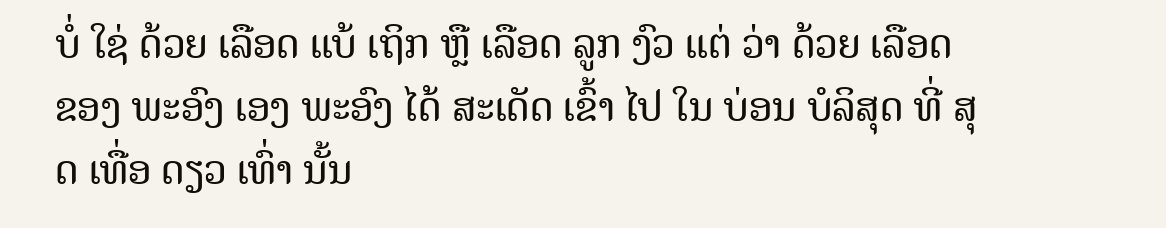ບໍ່ ໃຊ່ ດ້ວຍ ເລືອດ ແບ້ ເຖິກ ຫຼື ເລືອດ ລູກ ງົວ ແຕ່ ວ່າ ດ້ວຍ ເລືອດ ຂອງ ພະອົງ ເອງ ພະອົງ ໄດ້ ສະເດັດ ເຂົ້າ ໄປ ໃນ ບ່ອນ ບໍລິສຸດ ທີ່ ສຸດ ເທື່ອ ດຽວ ເທົ່າ ນັ້ນ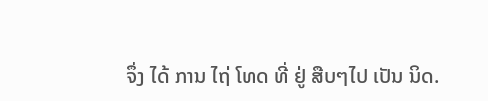ຈຶ່ງ ໄດ້ ການ ໄຖ່ ໂທດ ທີ່ ຢູ່ ສືບໆໄປ ເປັນ ນິດ.